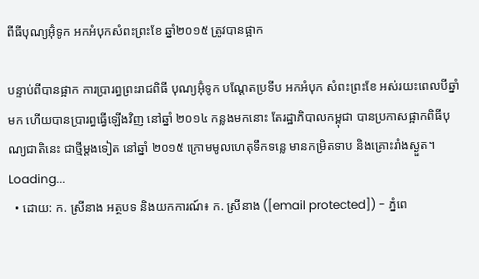ពីធីបុណ្យអ៊ុំទូក អកអំបុកសំពះព្រះខែ ឆ្នាំ២០១៥ ត្រូវបានផ្អាក

បន្ទាប់ពីបានផ្អាក ការប្រារព្ធព្រះរាជពិធី បុណ្យអ៊ុំទូក បណ្ដែតប្រទីប អកអំបុក សំពះព្រះខែ អស់រយះពេលបីឆ្នាំមក ហើយបានប្រារព្ធធ្វើឡើងវិញ នៅឆ្នាំ ២០១៤ កន្លងមកនោះ តែរដ្ឋាភិបាលកម្ពុជា បានប្រកាសផ្អាកពិធីបុណ្យជាតិនេះ ជាថ្មីម្តងទៀត នៅឆ្នាំ ២០១៥ ក្រោមមូលហេតុទឹកទន្លេ មានកម្រិតទាប និងគ្រោះរាំងស្ងួត។
Loading...
  • ដោយ: ក. ស្រីនាង អត្ថបទ និងយកការណ៍៖ ក. ស្រីនាង ([email protected]) - ភ្នំពេ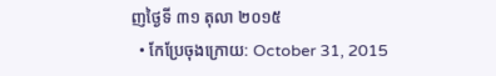ញថ្ងៃទី ៣១ តុលា ២០១៥
  • កែប្រែចុងក្រោយ: October 31, 2015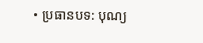• ប្រធានបទ: បុណ្យ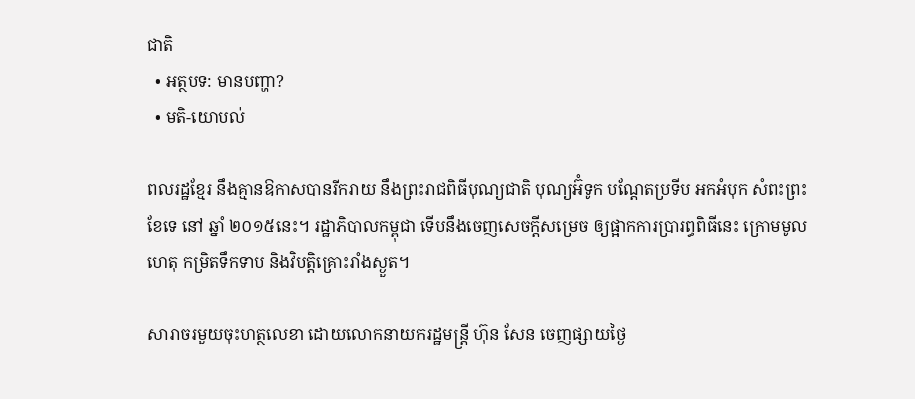ជាតិ
  • អត្ថបទ: មានបញ្ហា?
  • មតិ-យោបល់

ពលរដ្ឋខ្មែរ នឹងគ្មានឱកាសបានរីករាយ នឹងព្រះរាជពិធីបុណ្យជាតិ បុណ្យអ៊ំទូក បណ្ដែតប្រទីប អកអំបុក សំពះព្រះខែទេ នៅ ឆ្នាំ ២០១៥នេះ។ រដ្ឋាភិបាលកម្ពុជា ទើបនឹងចេញសេចក្ដីសម្រេច ឲ្យផ្អាកការប្រារព្ធពិធីនេះ ក្រោមមូលហេតុ កម្រិតទឹកទាប និងវិបត្តិគ្រោះរាំងស្ងួត។

សារាចរមួយចុះហត្ថលេខា ដោយលោកនាយករដ្ឋមន្ត្រី ហ៊ុន សែន ចេញផ្សាយថ្ងៃ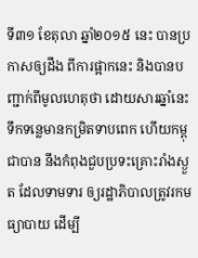ទី៣១ ខែតុលា ឆ្នាំ២០១៥ នេះ បានប្រកាសឲ្យដឹង ពីការផ្អាកនេះ និងបានបញ្ជាក់ពីមូលហេតុថា ដោយសារឆ្នាំនេះ ទឹកទន្លេមានកម្រិតទាបពេក ហើយកម្ពុជាបាន នឹងកំពុងជួបប្រទះគ្រោះរាំងស្ងួត ដែលទាមទារ ឲ្យរដ្ឋាភិបាលត្រូវរកមធ្យាបាយ ដើម្បី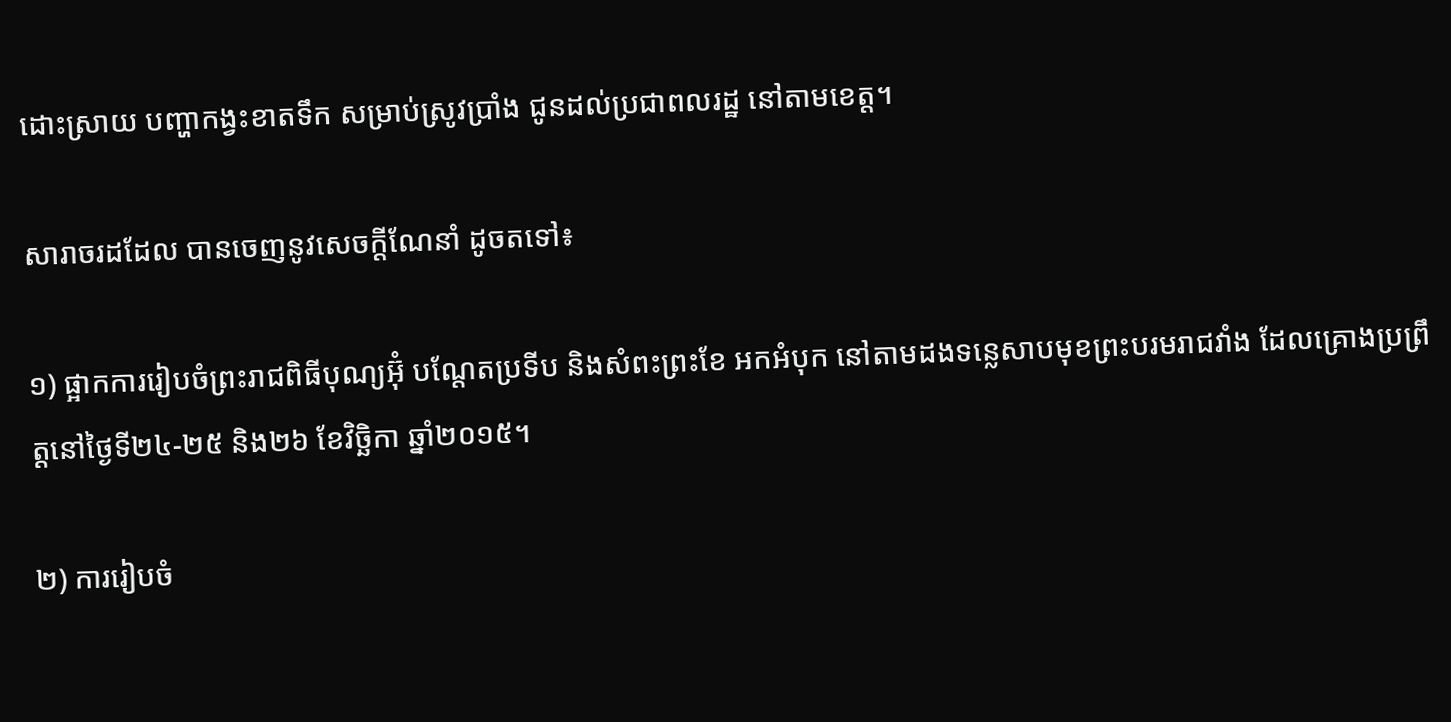ដោះស្រាយ បញ្ហាកង្វះខាតទឹក សម្រាប់ស្រូវប្រាំង ជូនដល់ប្រជាពលរដ្ឋ នៅតាមខេត្ត។

សារាចរដដែល បានចេញនូវសេចក្ដីណែនាំ ដូចតទៅ៖

១) ផ្អាកការរៀបចំព្រះរាជពិធីបុណ្យអ៊ុំ បណ្តែតប្រទីប និងសំពះព្រះខែ អកអំបុក នៅតាមដងទន្លេសាបមុខព្រះបរមរាជវាំង ដែលគ្រោងប្រព្រឹត្តនៅថ្ងៃទី២៤-២៥ និង២៦ ខែវិច្ឆិកា ឆ្នាំ២០១៥។

២) ការរៀបចំ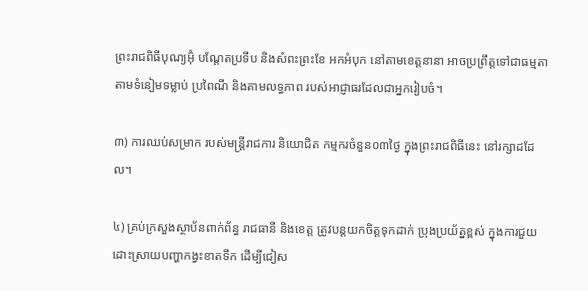ព្រះរាជពិធីបុណ្យអ៊ុំ បណ្តែតប្រទីប និងសំពះព្រះខែ អកអំបុក នៅតាមខេត្តនានា អាចប្រព្រឹត្តទៅជាធម្មតា តាមទំនៀមទម្លាប់ ប្រពៃណី និងតាមលទ្ធភាព របស់អាជ្ញាធរដែលជាអ្នករៀបចំ។

៣) ការឈប់សម្រាក របស់មន្រ្តីរាជការ និយោជិត កម្មករចំនួន០៣ថ្ងៃ ក្នុងព្រះរាជពិធីនេះ នៅរក្សាដដែល។

៤) គ្រប់ក្រសួងស្ថាប័នពាក់ព័ន្ធ រាជធានី និងខេត្ត ត្រូវបន្តយកចិត្តទុកដាក់ ប្រុងប្រយ័ត្នខ្ពស់ ក្នុងការជួយដោះស្រាយបញ្ហាកង្វះខាតទឹក ដើម្បីជៀស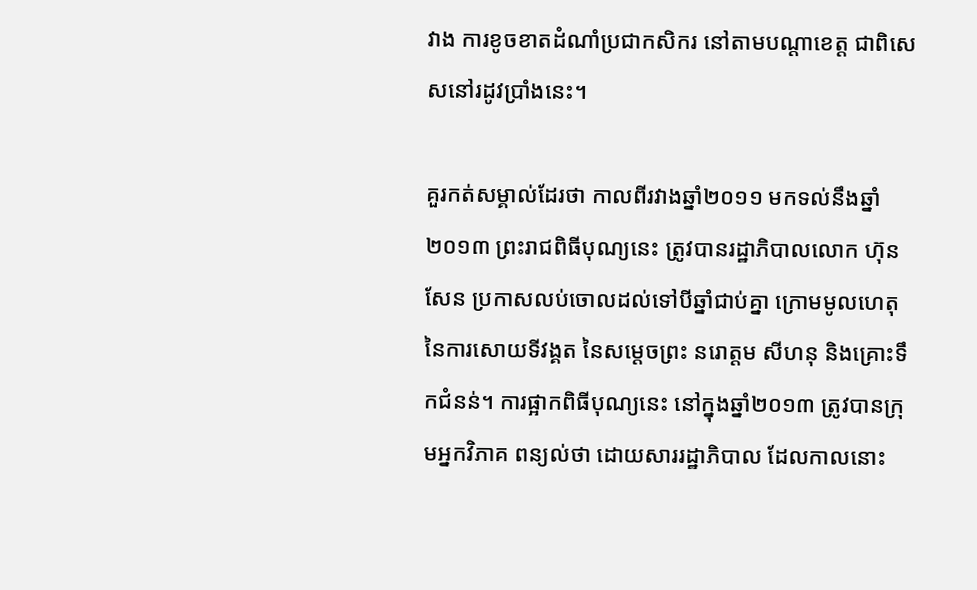វាង ការខូចខាតដំណាំប្រជាកសិករ នៅតាមបណ្តាខេត្ត ជាពិសេសនៅរដូវប្រាំងនេះ។

គួរកត់សម្គាល់ដែរថា កាលពីរវាងឆ្នាំ២០១១ មកទល់នឹងឆ្នាំ២០១៣ ព្រះរាជពិធីបុណ្យនេះ ត្រូវបានរដ្ឋាភិបាលលោក ហ៊ុន សែន ប្រកាសលប់ចោលដល់ទៅបីឆ្នាំជាប់គ្នា ក្រោមមូលហេតុ នៃការសោយទីវង្គត នៃសម្ដេចព្រះ នរោត្ដម សីហនុ និងគ្រោះទឹកជំនន់។ ការផ្អាកពិធីបុណ្យនេះ នៅក្នុងឆ្នាំ២០១៣ ត្រូវបានក្រុមអ្នកវិភាគ ពន្យល់ថា ដោយសាររដ្ឋាភិបាល ដែលកាលនោះ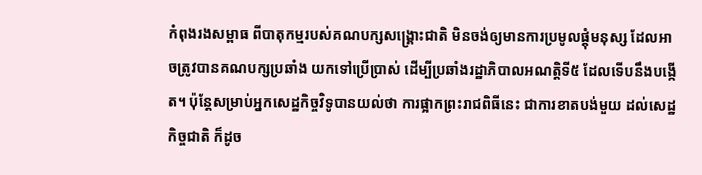កំពុងរងសម្ពាធ ពីបាតុកម្មរបស់គណបក្សសង្គ្រោះជាតិ មិនចង់ឲ្យមានការប្រមូលផ្ដុំមនុស្ស ដែលអាចត្រូវបានគណបក្សប្រឆាំង យកទៅប្រើប្រាស់ ដើម្បីប្រឆាំងរដ្ឋាភិបាលអណត្តិទី៥ ដែលទើបនឹងបង្កើត។ ប៉ុន្តែសម្រាប់អ្នកសេដ្ឋកិច្ចវិទូបានយល់ថា ការផ្អាកព្រះរាជពិធីនេះ ជាការខាតបង់មួយ ដល់សេដ្ឋកិច្ចជាតិ ក៏ដូច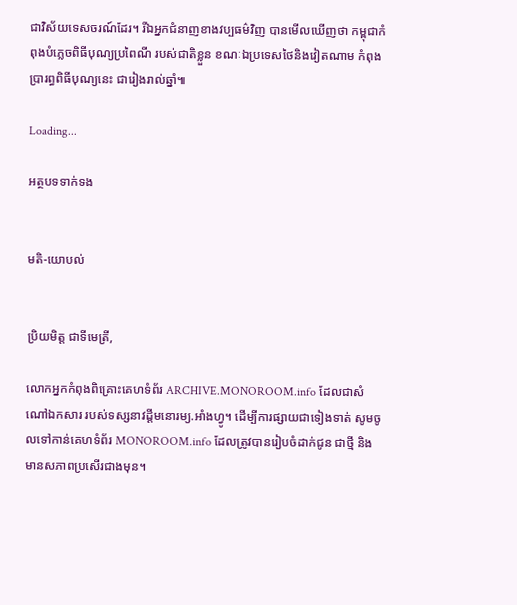ជាវិស័យទេសចរណ៍ដែរ។ រីឯអ្នកជំនាញខាងវប្បធម៌វិញ បានមើលឃើញថា កម្ពុជាកំពុងបំភ្លេចពិធីបុណ្យប្រពៃណី របស់ជាតិខ្លួន ខណៈឯប្រទេសថៃនិងវៀតណាម កំពុងប្រារព្ធពិធីបុណ្យនេះ ជារៀងរាល់ឆ្នាំ៕

Loading...

អត្ថបទទាក់ទង


មតិ-យោបល់


ប្រិយមិត្ត ជាទីមេត្រី,

លោកអ្នកកំពុងពិគ្រោះគេហទំព័រ ARCHIVE.MONOROOM.info ដែលជាសំណៅឯកសារ របស់ទស្សនាវដ្ដីមនោរម្យ.អាំងហ្វូ។ ដើម្បីការផ្សាយជាទៀងទាត់ សូមចូលទៅកាន់គេហទំព័រ MONOROOM.info ដែលត្រូវបានរៀបចំដាក់ជូន ជាថ្មី និងមានសភាពប្រសើរជាងមុន។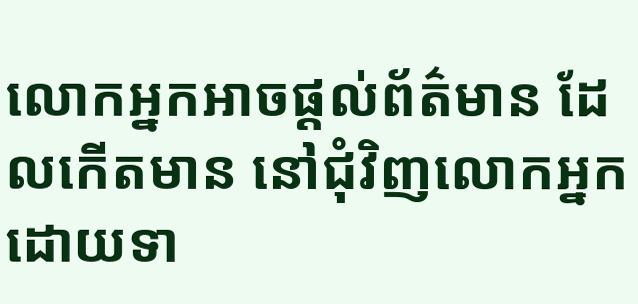លោកអ្នកអាចផ្ដល់ព័ត៌មាន ដែលកើតមាន នៅជុំវិញលោកអ្នក ដោយទា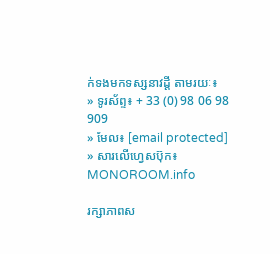ក់ទងមកទស្សនាវដ្ដី តាមរយៈ៖
» ទូរស័ព្ទ៖ + 33 (0) 98 06 98 909
» មែល៖ [email protected]
» សារលើហ្វេសប៊ុក៖ MONOROOM.info

រក្សាភាពស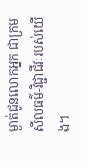ម្ងាត់ជូនលោកអ្នក ជាក្រមសីលធម៌-វិជ្ជាជីវៈរបស់យើង។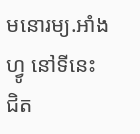មនោរម្យ.អាំងហ្វូ នៅទីនេះ ជិត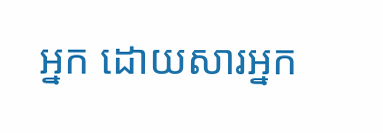អ្នក ដោយសារអ្នក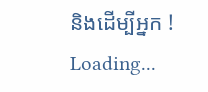និងដើម្បីអ្នក !
Loading...